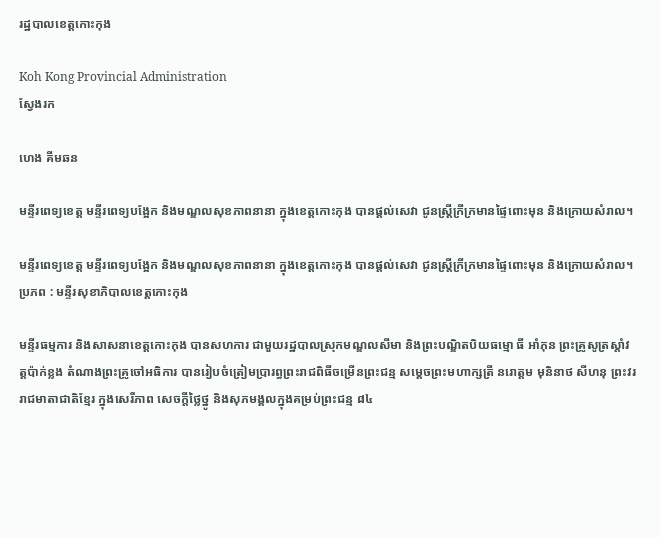រដ្ឋបាលខេត្តកោះកុង

Koh Kong Provincial Administration
ស្វែងរក

ហេង គីមឆន

មន្ទីរពេទ្យខេត្ត មន្ទីរពេទ្យបង្អែក និងមណ្ឌលសុខភាពនានា ក្នុងខេត្តកោះកុង បានផ្ដល់សេវា ជូនស្ត្រីក្រីក្រមានផ្ទៃពោះមុន និងក្រោយសំរាល។

មន្ទីរពេទ្យខេត្ត មន្ទីរពេទ្យបង្អែក និងមណ្ឌលសុខភាពនានា ក្នុងខេត្តកោះកុង បានផ្ដល់សេវា ជូនស្ត្រីក្រីក្រមានផ្ទៃពោះមុន និងក្រោយសំរាល។ប្រភព : មន្ទីរសុខាភិបាលខេត្តកោះកុង

មន្ទីរធម្មការ និងសាសនាខេត្តកោះកុង បានសហការ ជាមួយរដ្ឋបាលស្រុកមណ្ឌលសីមា និងព្រះបណ្ឌិតបិយធម្មោ ធី អាំភុន ព្រះគ្រូសូត្រស្តាំវត្តប៉ាក់ខ្លង តំណាងព្រះគ្រូចៅអធិការ បានរៀបចំត្រៀមប្រារព្ធព្រះរាជពិធីចម្រើនព្រះជន្ម សម្តេចព្រះមហាក្សត្រី នរោត្តម មុនិនាថ សីហនុ ព្រះវររាជមាតាជាតិខ្មែរ ក្នុងសេរីភាព សេចក្តីថ្លៃថ្នូ និងសុភមង្គលក្នុងគម្រប់ព្រះជន្ម ៨៤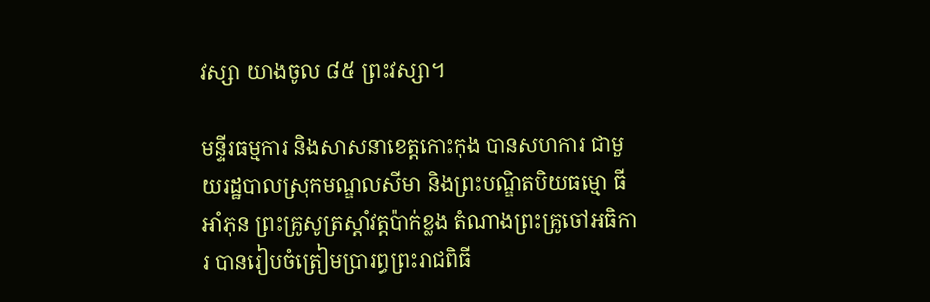វស្សា យាងចូល ៨៥ ព្រះវស្សា។

មន្ទីរធម្មការ និងសាសនាខេត្តកោះកុង បានសហការ ជាមួយរដ្ឋបាលស្រុកមណ្ឌលសីមា និងព្រះបណ្ឌិតបិយធម្មោ ធី អាំភុន ព្រះគ្រូសូត្រស្តាំវត្តប៉ាក់ខ្លង តំណាងព្រះគ្រូចៅអធិការ បានរៀបចំត្រៀមប្រារព្ធព្រះរាជពិធី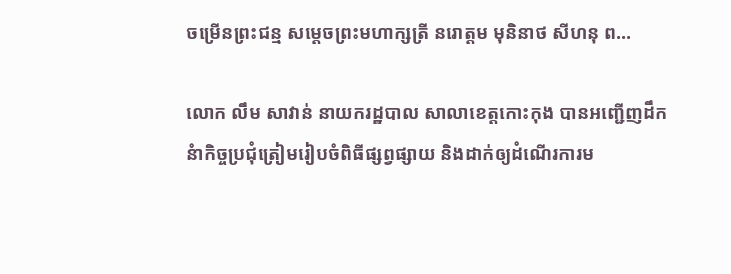ចម្រើនព្រះជន្ម សម្តេចព្រះមហាក្សត្រី នរោត្តម មុនិនាថ សីហនុ ព...

លោក លឹម សាវាន់ នាយករដ្ឋបាល សាលាខេត្តកោះកុង បានអញ្ជើញដឹកនំាកិច្ចប្រជុំត្រៀមរៀបចំពិធីផ្សព្វផ្សាយ និងដាក់ឲ្យដំណើរការម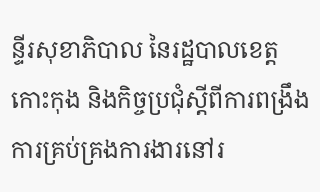ន្ទីរសុខាភិបាល នៃរដ្ឋបាលខេត្តកោះកុង និងកិច្ចប្រជុំស្តីពីការពង្រឹងការគ្រប់គ្រងការងារនៅរ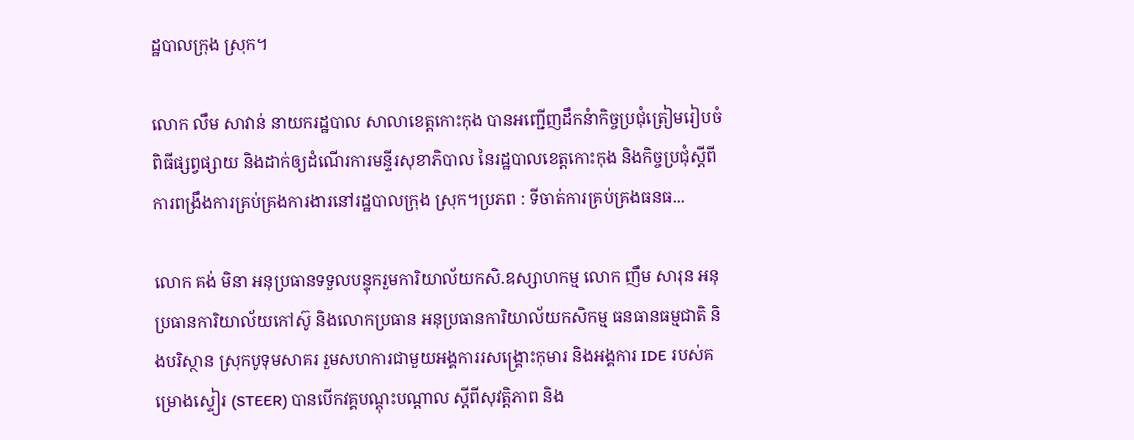ដ្ឋបាលក្រុង ស្រុក។

លោក លឹម សាវាន់ នាយករដ្ឋបាល សាលាខេត្តកោះកុង បានអញ្ជើញដឹកនំាកិច្ចប្រជុំត្រៀមរៀបចំពិធីផ្សព្វផ្សាយ និងដាក់ឲ្យដំណើរការមន្ទីរសុខាភិបាល នៃរដ្ឋបាលខេត្តកោះកុង និងកិច្ចប្រជុំស្តីពីការពង្រឹងការគ្រប់គ្រងការងារនៅរដ្ឋបាលក្រុង ស្រុក។ប្រភព : ទីចាត់ការគ្រប់គ្រងធនធ...

លោក គង់ មិនា អនុប្រធានទទួលបន្ទុករួមការិយាល័យកសិ.ឧស្សាហកម្ម លោក ញឹម សារុន អនុប្រធានការិយាល័យកៅស៊ូ និងលោកប្រធាន អនុប្រធានការិយាល័យកសិកម្ម ធនធានធម្មជាតិ និងបរិស្ថាន ស្រុកបូទុមសាគរ រួមសហការជាមួយអង្គការរសង្គ្រោះកុមារ និងអង្គការ IDE របស់គម្រោងស្ទៀរ (STEER) បានបើកវគ្គបណ្តុះបណ្តាល ស្តីពីសុវត្តិភាព និង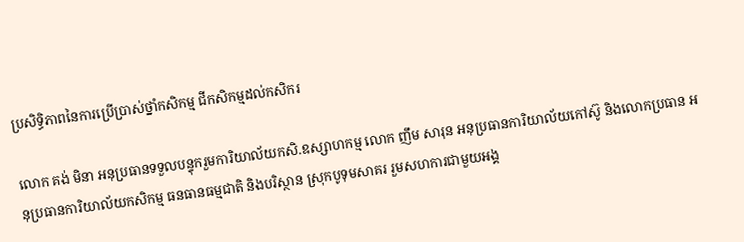ប្រសិទ្ធិភាពនៃការប្រើប្រាស់ថ្នាំកសិកម្ម ជីកសិកម្មដល់កសិករ

លោក គង់ មិនា អនុប្រធានទទួលបន្ទុករួមការិយាល័យកសិ.ឧស្សាហកម្ម លោក ញឹម សារុន អនុប្រធានការិយាល័យកៅស៊ូ និងលោកប្រធាន អនុប្រធានការិយាល័យកសិកម្ម ធនធានធម្មជាតិ និងបរិស្ថាន ស្រុកបូទុមសាគរ រួមសហការជាមួយអង្គ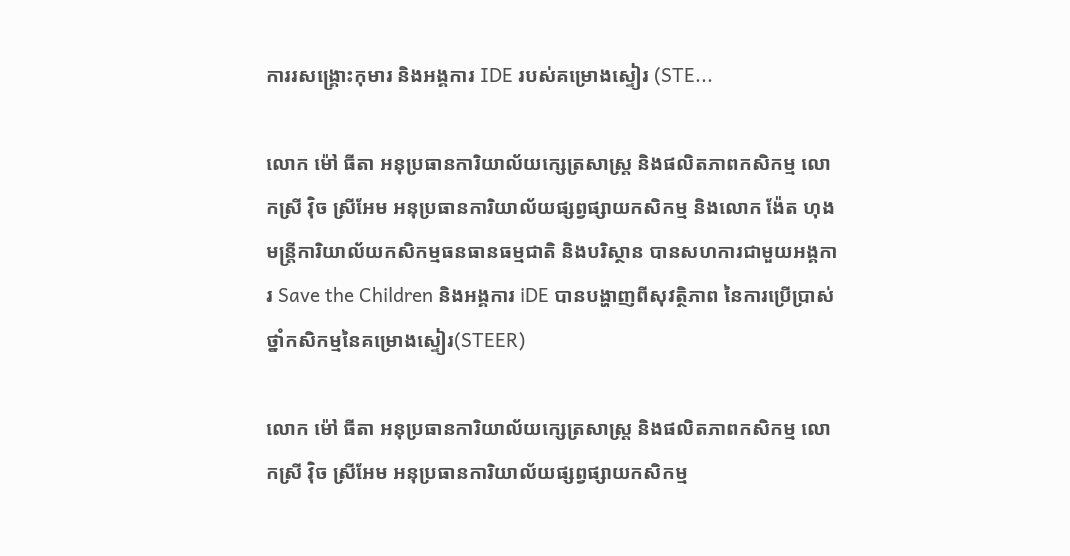ការរសង្គ្រោះកុមារ និងអង្គការ IDE របស់គម្រោងស្ទៀរ (STE...

លោក ម៉ៅ ធីតា អនុប្រធានការិយាល័យក្សេត្រសាស្ត្រ និងផលិតភាពកសិកម្ម លោកស្រី វ៉ិច ស្រីអែម អនុប្រធានការិយាល័យផ្សព្វផ្សាយកសិកម្ម និងលោក ង៉ែត ហុង មន្រ្តីការិយាល័យកសិកម្មធនធានធម្មជាតិ និងបរិស្ថាន បានសហការជាមួយអង្គការ Save the Children និងអង្គការ iDE បានបង្ហាញពីសុវត្ថិភាព នៃការប្រើប្រាស់ថ្នាំកសិកម្មនៃគម្រោងស្ទៀរ(STEER)

លោក ម៉ៅ ធីតា អនុប្រធានការិយាល័យក្សេត្រសាស្ត្រ និងផលិតភាពកសិកម្ម លោកស្រី វ៉ិច ស្រីអែម អនុប្រធានការិយាល័យផ្សព្វផ្សាយកសិកម្ម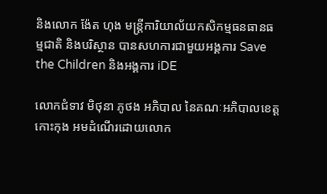និងលោក ង៉ែត ហុង មន្រ្តីការិយាល័យកសិកម្មធនធានធម្មជាតិ និងបរិស្ថាន បានសហការជាមួយអង្គការ Save the Children និងអង្គការ iDE

លោកជំទាវ មិថុនា ភូថង អភិបាល នៃគណៈអភិបាលខេត្តកោះកុង អមដំណើរដោយលោក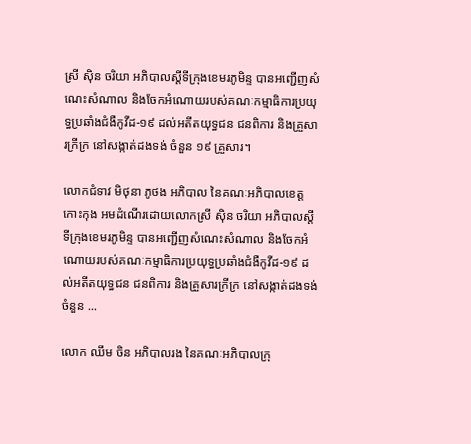ស្រី ស៊ិន ចរិយា អភិបាលស្តីទីក្រុងខេមរភូមិន្ទ បានអញ្ជើញសំណេះសំណាល និងចែកអំណោយរបស់គណៈកម្មាធិការប្រយុទ្ធប្រឆាំងជំងឺកូវីដ-១៩ ដល់អតីតយុទ្ធជន ជនពិការ និងគ្រួសារក្រីក្រ នៅសង្កាត់ដងទង់ ចំនួន ១៩ គ្រួសារ។

លោកជំទាវ មិថុនា ភូថង អភិបាល នៃគណៈអភិបាលខេត្តកោះកុង អមដំណើរដោយលោកស្រី ស៊ិន ចរិយា អភិបាលស្តីទីក្រុងខេមរភូមិន្ទ បានអញ្ជើញសំណេះសំណាល និងចែកអំណោយរបស់គណៈកម្មាធិការប្រយុទ្ធប្រឆាំងជំងឺកូវីដ-១៩ ដល់អតីតយុទ្ធជន ជនពិការ និងគ្រួសារក្រីក្រ នៅសង្កាត់ដងទង់ ចំនួន ...

លោក ឈឹម ចិន អភិបាលរង នៃគណៈអភិបាលក្រុ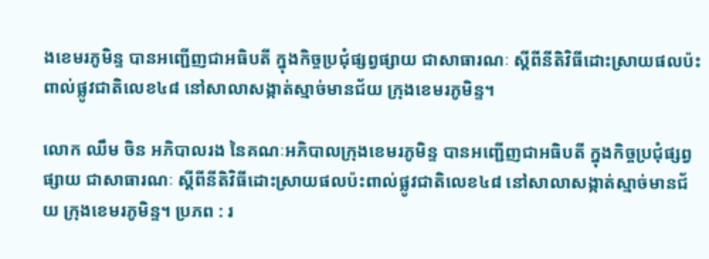ងខេមរភូមិន្ទ បានអញ្ជើញជាអធិបតី ក្នុងកិច្ចប្រជុំផ្សព្វផ្សាយ ជាសាធារណៈ ស្តីពីនីតិវិធីដោះស្រាយផលប៉ះពាល់ផ្លូវជាតិលេខ៤៨ នៅសាលាសង្កាត់ស្មាច់មានជ័យ ក្រុងខេមរភូមិន្ទ។

លោក ឈឹម ចិន អភិបាលរង នៃគណៈអភិបាលក្រុងខេមរភូមិន្ទ បានអញ្ជើញជាអធិបតី ក្នុងកិច្ចប្រជុំផ្សព្វផ្សាយ ជាសាធារណៈ ស្តីពីនីតិវិធីដោះស្រាយផលប៉ះពាល់ផ្លូវជាតិលេខ៤៨ នៅសាលាសង្កាត់ស្មាច់មានជ័យ ក្រុងខេមរភូមិន្ទ។ ប្រភព : រ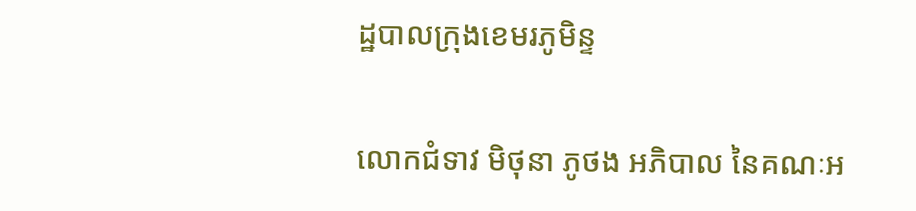ដ្ឋបាលក្រុងខេមរភូមិន្ទ

លោកជំទាវ មិថុនា ភូថង អភិបាល នៃគណៈអ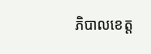ភិបាលខេត្ត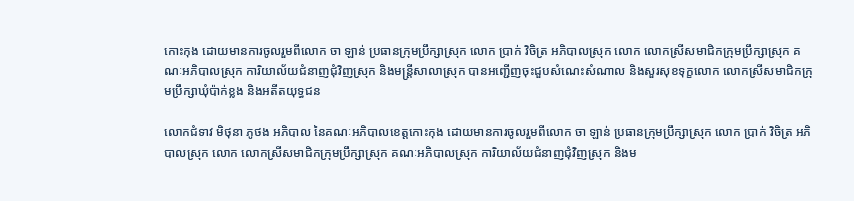កោះកុង ដោយមានការចូលរួមពីលោក ចា ឡាន់ ប្រធានក្រុមប្រឹក្សាស្រុក លោក ប្រាក់ វិចិត្រ អភិបាលស្រុក លោក លោកស្រីសមាជិកក្រុមប្រឹក្សាស្រុក គណៈអភិបាលស្រុក ការិយាល័យជំនាញជុំវិញស្រុក និងមន្រ្តីសាលាស្រុក បានអញ្ជើញចុះជួបសំណេះសំណាល និងសួរសុខទុក្ខលោក លោកស្រីសមាជិកក្រុមប្រឹក្សាឃុំប៉ាក់ខ្លង និងអតីតយុទ្ធជន

លោកជំទាវ មិថុនា ភូថង អភិបាល នៃគណៈអភិបាលខេត្តកោះកុង ដោយមានការចូលរួមពីលោក ចា ឡាន់ ប្រធានក្រុមប្រឹក្សាស្រុក លោក ប្រាក់ វិចិត្រ អភិបាលស្រុក លោក លោកស្រីសមាជិកក្រុមប្រឹក្សាស្រុក គណៈអភិបាលស្រុក ការិយាល័យជំនាញជុំវិញស្រុក និងម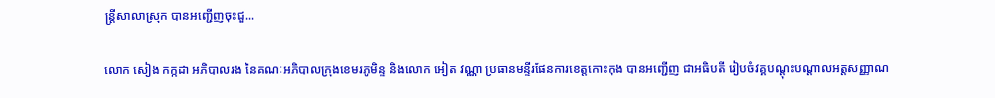ន្រ្តីសាលាស្រុក បានអញ្ជើញចុះជួ...

លោក សៀង កក្កដា អភិបាលរង នៃគណៈអភិបាលក្រុងខេមរភូមិន្ទ និងលោក អៀត វណ្ណា ប្រធានមន្ទីរផែនការខេត្តកោះកុង បានអញ្ជើញ ជាអធិបតី រៀបចំវគ្គបណ្តុះបណ្តាលអត្តសញ្ញាណ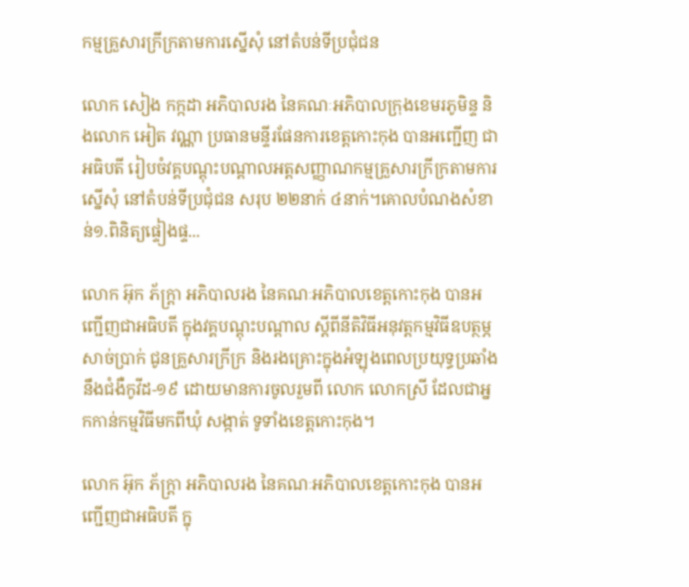កម្មគ្រួសារក្រីក្រតាមការស្នើសុំ នៅតំបន់ទីប្រជុំជន

លោក សៀង កក្កដា អភិបាលរង នៃគណៈអភិបាលក្រុងខេមរភូមិន្ទ និងលោក អៀត វណ្ណា ប្រធានមន្ទីរផែនការខេត្តកោះកុង បានអញ្ជើញ ជាអធិបតី រៀបចំវគ្គបណ្តុះបណ្តាលអត្តសញ្ញាណកម្មគ្រួសារក្រីក្រតាមការស្នើសុំ នៅតំបន់ទីប្រជុំជន សរុប ២២នាក់ ៤នាក់។គោលបំណងសំខាន់១.ពិនិត្យផ្ទៀងផ្ទ...

លោក អ៊ុក ភ័ក្ត្រា អភិបាលរង នៃគណៈអភិបាលខេត្តកោះកុង បានអញ្ជើញជាអធិបតី ក្នុងវគ្គបណ្តុះបណ្តាល ស្តីពីនីតិវិធីអនុវត្តកម្មវិធីឧបត្ថម្ភសាច់ប្រាក់ ជូនគ្រួសារក្រីក្រ និងរងគ្រោះក្នុងអំឡុងពេលប្រយុទ្ធប្រឆាំងនឹងជំងឺកូវីដ-១៩ ដោយមានការចូលរួមពី លោក លោកស្រី ដែលជាអ្នកកាន់កម្មវិធីមកពីឃុំ សង្កាត់ ទូទាំងខេត្តកោះកុង។

លោក អ៊ុក ភ័ក្ត្រា អភិបាលរង នៃគណៈអភិបាលខេត្តកោះកុង បានអញ្ជើញជាអធិបតី ក្នុ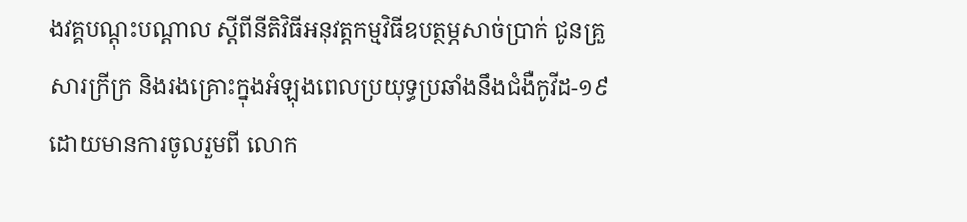ងវគ្គបណ្តុះបណ្តាល ស្តីពីនីតិវិធីអនុវត្តកម្មវិធីឧបត្ថម្ភសាច់ប្រាក់ ជូនគ្រួសារក្រីក្រ និងរងគ្រោះក្នុងអំឡុងពេលប្រយុទ្ធប្រឆាំងនឹងជំងឺកូវីដ-១៩ ដោយមានការចូលរួមពី លោក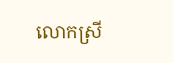លោកស្រី